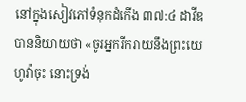នៅក្នុងសៀវភៅទំនុកដំកើង ៣៧:៤ ដាវីឌបាននិយាយថា «ចូរអ្នករីករាយនឹងព្រះយេហូវ៉ាចុះ នោះទ្រង់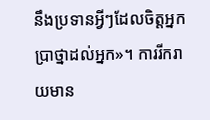នឹងប្រទានអ្វីៗដែលចិត្តអ្នកប្រាថ្នាដល់អ្នក»។ ការរីករាយមាន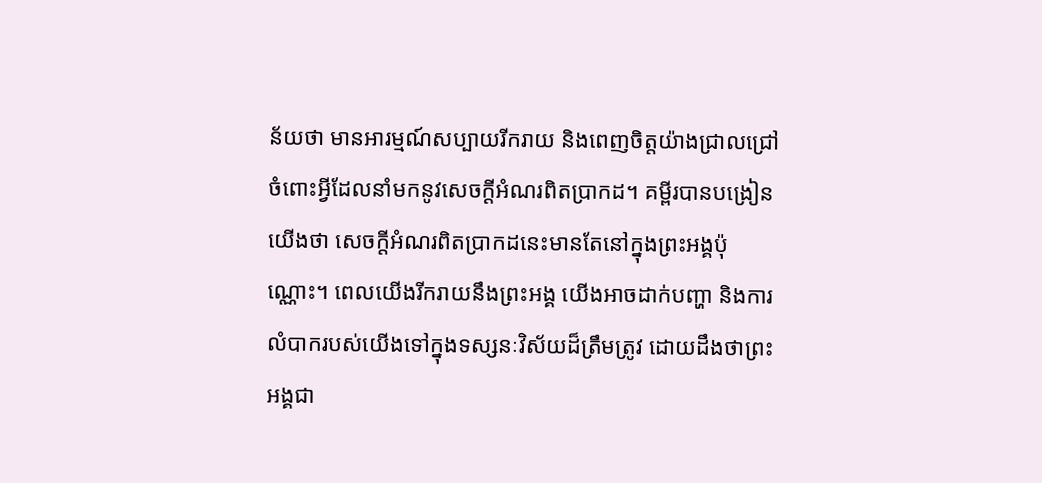ន័យថា មានអារម្មណ៍សប្បាយរីករាយ និងពេញចិត្តយ៉ាងជ្រាលជ្រៅចំពោះអ្វីដែលនាំមកនូវសេចក្តីអំណរពិតប្រាកដ។ គម្ពីរបានបង្រៀនយើងថា សេចក្តីអំណរពិតប្រាកដនេះមានតែនៅក្នុងព្រះអង្គប៉ុណ្ណោះ។ ពេលយើងរីករាយនឹងព្រះអង្គ យើងអាចដាក់បញ្ហា និងការលំបាករបស់យើងទៅក្នុងទស្សនៈវិស័យដ៏ត្រឹមត្រូវ ដោយដឹងថាព្រះអង្គជា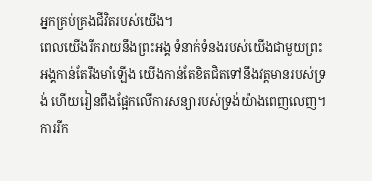អ្នកគ្រប់គ្រងជីវិតរបស់យើង។
ពេលយើងរីករាយនឹងព្រះអង្គ ទំនាក់ទំនងរបស់យើងជាមួយព្រះអង្គកាន់តែរឹងមាំឡើង យើងកាន់តែខិតជិតទៅនឹងវត្តមានរបស់ទ្រង់ ហើយរៀនពឹងផ្អែកលើការសន្យារបស់ទ្រង់យ៉ាងពេញលេញ។ ការរីក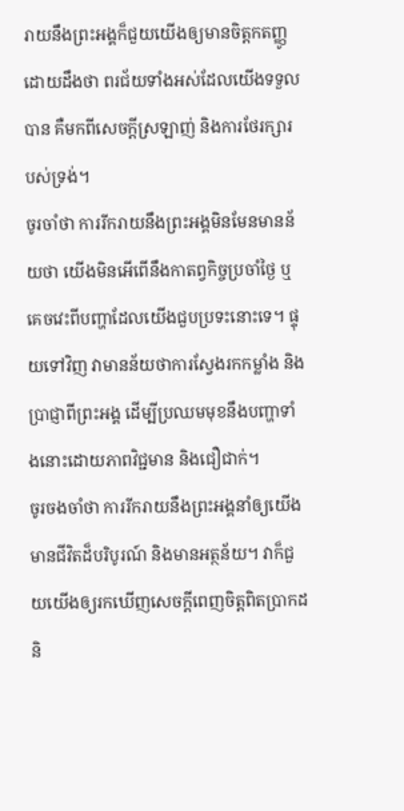រាយនឹងព្រះអង្គក៏ជួយយើងឲ្យមានចិត្តកតញ្ញូដោយដឹងថា ពរជ័យទាំងអស់ដែលយើងទទួលបាន គឺមកពីសេចក្តីស្រឡាញ់ និងការថែរក្សារបស់ទ្រង់។
ចូរចាំថា ការរីករាយនឹងព្រះអង្គមិនមែនមានន័យថា យើងមិនអើពើនឹងកាតព្វកិច្ចប្រចាំថ្ងៃ ឬគេចវេះពីបញ្ហាដែលយើងជួបប្រទះនោះទេ។ ផ្ទុយទៅវិញ វាមានន័យថាការស្វែងរកកម្លាំង និងប្រាជ្ញាពីព្រះអង្គ ដើម្បីប្រឈមមុខនឹងបញ្ហាទាំងនោះដោយភាពវិជ្ជមាន និងជឿជាក់។
ចូរចងចាំថា ការរីករាយនឹងព្រះអង្គនាំឲ្យយើងមានជីវិតដ៏បរិបូរណ៍ និងមានអត្ថន័យ។ វាក៏ជួយយើងឲ្យរកឃើញសេចក្តីពេញចិត្តពិតប្រាកដ និ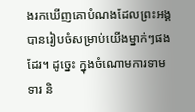ងរកឃើញគោបំណងដែលព្រះអង្គបានរៀបចំសម្រាប់យើងម្នាក់ៗផងដែរ។ ដូច្នេះ ក្នុងចំណោមការទាមទារ និ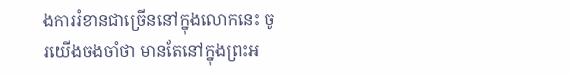ងការរំខានជាច្រើននៅក្នុងលោកនេះ ចូរយើងចងចាំថា មានតែនៅក្នុងព្រះអ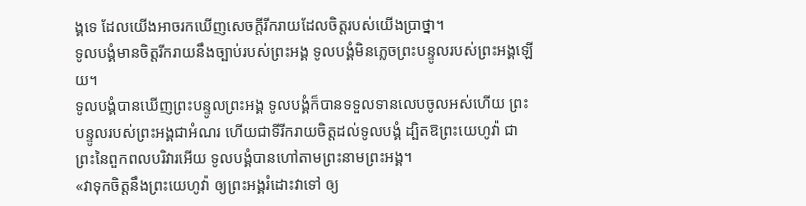ង្គទេ ដែលយើងអាចរកឃើញសេចក្តីរីករាយដែលចិត្តរបស់យើងប្រាថ្នា។
ទូលបង្គំមានចិត្តរីករាយនឹងច្បាប់របស់ព្រះអង្គ ទូលបង្គំមិនភ្លេចព្រះបន្ទូលរបស់ព្រះអង្គឡើយ។
ទូលបង្គំបានឃើញព្រះបន្ទូលព្រះអង្គ ទូលបង្គំក៏បានទទួលទានលេបចូលអស់ហើយ ព្រះបន្ទូលរបស់ព្រះអង្គជាអំណរ ហើយជាទីរីករាយចិត្តដល់ទូលបង្គំ ដ្បិតឱព្រះយេហូវ៉ា ជាព្រះនៃពួកពលបរិវារអើយ ទូលបង្គំបានហៅតាមព្រះនាមព្រះអង្គ។
«វាទុកចិត្តនឹងព្រះយេហូវ៉ា ឲ្យព្រះអង្គរំដោះវាទៅ ឲ្យ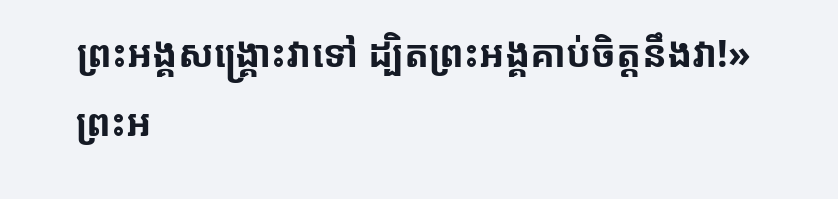ព្រះអង្គសង្គ្រោះវាទៅ ដ្បិតព្រះអង្គគាប់ចិត្តនឹងវា!»
ព្រះអ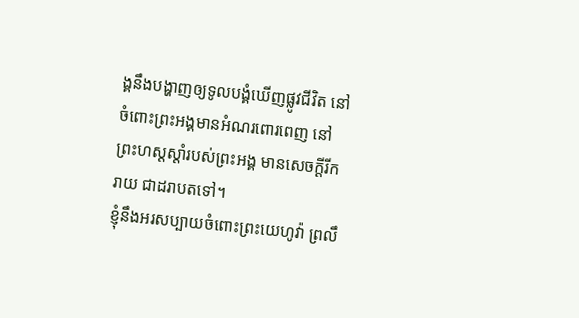ង្គនឹងបង្ហាញឲ្យទូលបង្គំឃើញផ្លូវជីវិត នៅចំពោះព្រះអង្គមានអំណរពោរពេញ នៅព្រះហស្តស្តាំរបស់ព្រះអង្គ មានសេចក្ដីរីករាយ ជាដរាបតទៅ។
ខ្ញុំនឹងអរសប្បាយចំពោះព្រះយេហូវ៉ា ព្រលឹ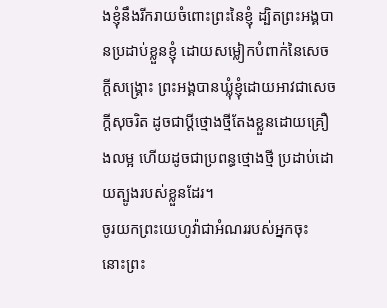ងខ្ញុំនឹងរីករាយចំពោះព្រះនៃខ្ញុំ ដ្បិតព្រះអង្គបានប្រដាប់ខ្លួនខ្ញុំ ដោយសម្លៀកបំពាក់នៃសេចក្ដីសង្គ្រោះ ព្រះអង្គបានឃ្លុំខ្ញុំដោយអាវជាសេចក្ដីសុចរិត ដូចជាប្តីថ្មោងថ្មីតែងខ្លួនដោយគ្រឿងលម្អ ហើយដូចជាប្រពន្ធថ្មោងថ្មី ប្រដាប់ដោយត្បូងរបស់ខ្លួនដែរ។
ចូរយកព្រះយេហូវ៉ាជាអំណររបស់អ្នកចុះ នោះព្រះ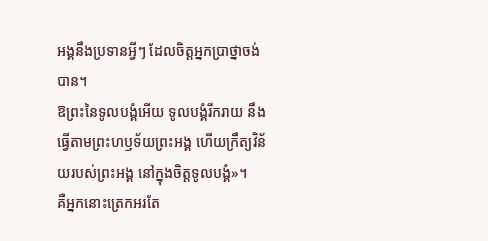អង្គនឹងប្រទានអ្វីៗ ដែលចិត្តអ្នកប្រាថ្នាចង់បាន។
ឱព្រះនៃទូលបង្គំអើយ ទូលបង្គំរីករាយ នឹងធ្វើតាមព្រះហឫទ័យព្រះអង្គ ហើយក្រឹត្យវិន័យរបស់ព្រះអង្គ នៅក្នុងចិត្តទូលបង្គំ»។
គឺអ្នកនោះត្រេកអរតែ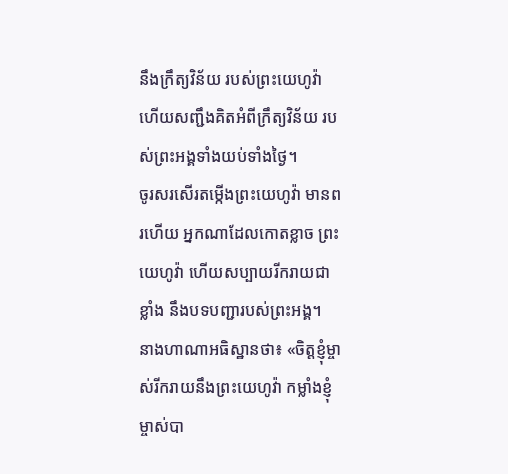នឹងក្រឹត្យវិន័យ របស់ព្រះយេហូវ៉ា ហើយសញ្ជឹងគិតអំពីក្រឹត្យវិន័យ របស់ព្រះអង្គទាំងយប់ទាំងថ្ងៃ។
ចូរសរសើរតម្កើងព្រះយេហូវ៉ា មានពរហើយ អ្នកណាដែលកោតខ្លាច ព្រះយេហូវ៉ា ហើយសប្បាយរីករាយជាខ្លាំង នឹងបទបញ្ជារបស់ព្រះអង្គ។
នាងហាណាអធិស្ឋានថា៖ «ចិត្តខ្ញុំម្ចាស់រីករាយនឹងព្រះយេហូវ៉ា កម្លាំងខ្ញុំម្ចាស់បា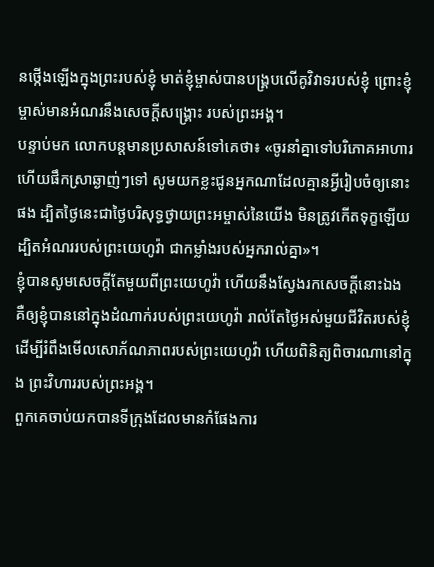នថ្កើងឡើងក្នុងព្រះរបស់ខ្ញុំ មាត់ខ្ញុំម្ចាស់បានបង្គ្របលើគូវិវាទរបស់ខ្ញុំ ព្រោះខ្ញុំម្ចាស់មានអំណរនឹងសេចក្ដីសង្គ្រោះ របស់ព្រះអង្គ។
បន្ទាប់មក លោកបន្តមានប្រសាសន៍ទៅគេថា៖ «ចូរនាំគ្នាទៅបរិភោគអាហារ ហើយផឹកស្រាឆ្ងាញ់ៗទៅ សូមយកខ្លះជូនអ្នកណាដែលគ្មានអ្វីរៀបចំឲ្យនោះផង ដ្បិតថ្ងៃនេះជាថ្ងៃបរិសុទ្ធថ្វាយព្រះអម្ចាស់នៃយើង មិនត្រូវកើតទុក្ខឡើយ ដ្បិតអំណររបស់ព្រះយេហូវ៉ា ជាកម្លាំងរបស់អ្នករាល់គ្នា»។
ខ្ញុំបានសូមសេចក្ដីតែមួយពីព្រះយេហូវ៉ា ហើយនឹងស្វែងរកសេចក្ដីនោះឯង គឺឲ្យខ្ញុំបាននៅក្នុងដំណាក់របស់ព្រះយេហូវ៉ា រាល់តែថ្ងៃអស់មួយជីវិតរបស់ខ្ញុំ ដើម្បីរំពឹងមើលសោភ័ណភាពរបស់ព្រះយេហូវ៉ា ហើយពិនិត្យពិចារណានៅក្នុង ព្រះវិហាររបស់ព្រះអង្គ។
ពួកគេចាប់យកបានទីក្រុងដែលមានកំផែងការ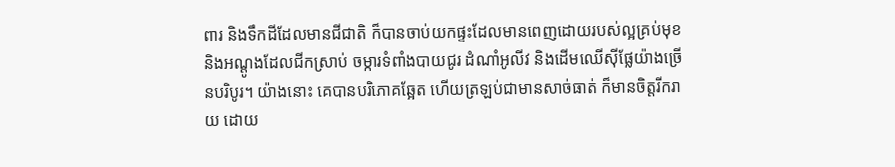ពារ និងទឹកដីដែលមានជីជាតិ ក៏បានចាប់យកផ្ទះដែលមានពេញដោយរបស់ល្អគ្រប់មុខ និងអណ្តូងដែលជីកស្រាប់ ចម្ការទំពាំងបាយជូរ ដំណាំអូលីវ និងដើមឈើស៊ីផ្លែយ៉ាងច្រើនបរិបូរ។ យ៉ាងនោះ គេបានបរិភោគឆ្អែត ហើយត្រឡប់ជាមានសាច់ធាត់ ក៏មានចិត្តរីករាយ ដោយ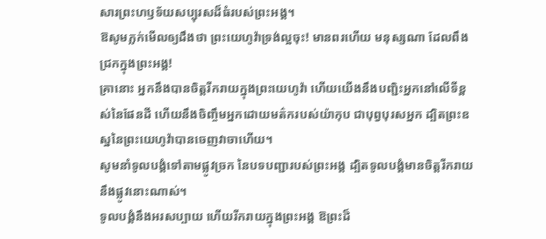សារព្រះហឫទ័យសប្បុរសដ៏ធំរបស់ព្រះអង្គ។
ឱសូមភ្លក់មើលឲ្យដឹងថា ព្រះយេហូវ៉ាទ្រង់ល្អចុះ! មានពរហើយ មនុស្សណា ដែលពឹងជ្រកក្នុងព្រះអង្គ!
គ្រានោះ អ្នកនឹងបានចិត្តរីករាយក្នុងព្រះយេហូវ៉ា ហើយយើងនឹងបញ្ជិះអ្នកនៅលើទីខ្ពស់នៃផែនដី ហើយនឹងចិញ្ចឹមអ្នកដោយមត៌ករបស់យ៉ាកុប ជាបុព្វបុរសអ្នក ដ្បិតព្រះឧស្ឋនៃព្រះយេហូវ៉ាបានចេញវាចាហើយ។
សូមនាំទូលបង្គំទៅតាមផ្លូវច្រក នៃបទបញ្ជារបស់ព្រះអង្គ ដ្បិតទូលបង្គំមានចិត្តរីករាយ នឹងផ្លូវនោះណាស់។
ទូលបង្គំនឹងអរសប្បាយ ហើយរីករាយក្នុងព្រះអង្គ ឱព្រះដ៏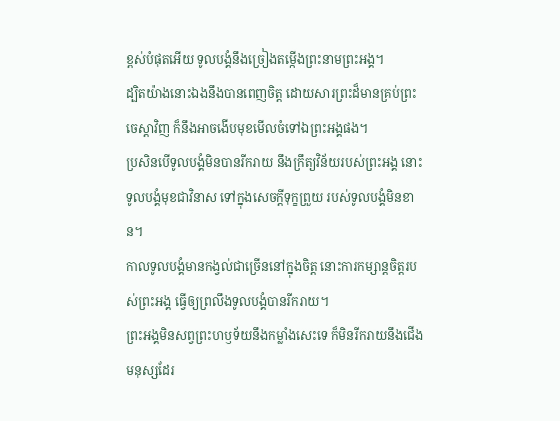ខ្ពស់បំផុតអើយ ទូលបង្គំនឹងច្រៀងតម្កើងព្រះនាមព្រះអង្គ។
ដ្បិតយ៉ាងនោះឯងនឹងបានពេញចិត្ត ដោយសារព្រះដ៏មានគ្រប់ព្រះចេស្តាវិញ ក៏នឹងអាចងើបមុខមើលចំទៅឯព្រះអង្គផង។
ប្រសិនបើទូលបង្គំមិនបានរីករាយ នឹងក្រឹត្យវិន័យរបស់ព្រះអង្គ នោះទូលបង្គំមុខជាវិនាស ទៅក្នុងសេចក្ដីទុក្ខព្រួយ របស់ទូលបង្គំមិនខាន។
កាលទូលបង្គំមានកង្វល់ជាច្រើននៅក្នុងចិត្ត នោះការកម្សាន្តចិត្តរបស់ព្រះអង្គ ធ្វើឲ្យព្រលឹងទូលបង្គំបានរីករាយ។
ព្រះអង្គមិនសព្វព្រះហឫទ័យនឹងកម្លាំងសេះទេ ក៏មិនរីករាយនឹងជើងមនុស្សដែរ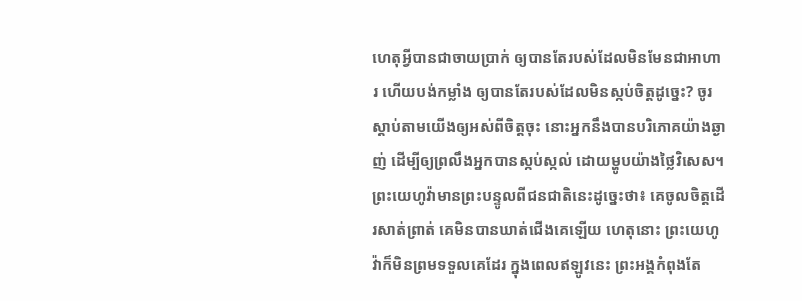ហេតុអ្វីបានជាចាយប្រាក់ ឲ្យបានតែរបស់ដែលមិនមែនជាអាហារ ហើយបង់កម្លាំង ឲ្យបានតែរបស់ដែលមិនស្កប់ចិត្តដូច្នេះ? ចូរស្តាប់តាមយើងឲ្យអស់ពីចិត្តចុះ នោះអ្នកនឹងបានបរិភោគយ៉ាងឆ្ងាញ់ ដើម្បីឲ្យព្រលឹងអ្នកបានស្កប់ស្កល់ ដោយម្ហូបយ៉ាងថ្លៃវិសេស។
ព្រះយេហូវ៉ាមានព្រះបន្ទូលពីជនជាតិនេះដូច្នេះថា៖ គេចូលចិត្តដើរសាត់ព្រាត់ គេមិនបានឃាត់ជើងគេឡើយ ហេតុនោះ ព្រះយេហូវ៉ាក៏មិនព្រមទទួលគេដែរ ក្នុងពេលឥឡូវនេះ ព្រះអង្គកំពុងតែ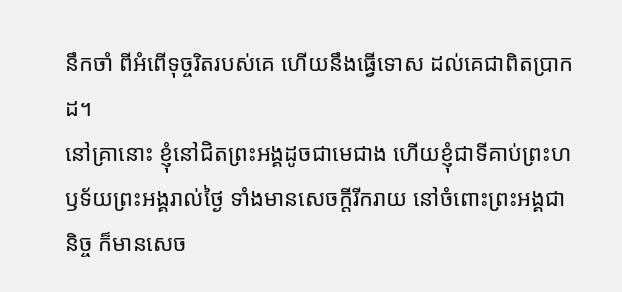នឹកចាំ ពីអំពើទុច្ចរិតរបស់គេ ហើយនឹងធ្វើទោស ដល់គេជាពិតប្រាកដ។
នៅគ្រានោះ ខ្ញុំនៅជិតព្រះអង្គដូចជាមេជាង ហើយខ្ញុំជាទីគាប់ព្រះហឫទ័យព្រះអង្គរាល់ថ្ងៃ ទាំងមានសេចក្ដីរីករាយ នៅចំពោះព្រះអង្គជានិច្ច ក៏មានសេច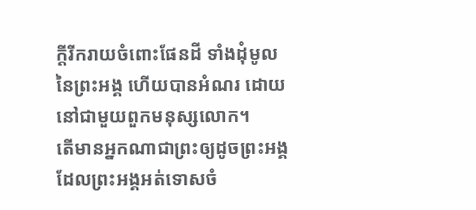ក្ដីរីករាយចំពោះផែនដី ទាំងដុំមូលនៃព្រះអង្គ ហើយបានអំណរ ដោយនៅជាមួយពួកមនុស្សលោក។
តើមានអ្នកណាជាព្រះឲ្យដូចព្រះអង្គ ដែលព្រះអង្គអត់ទោសចំ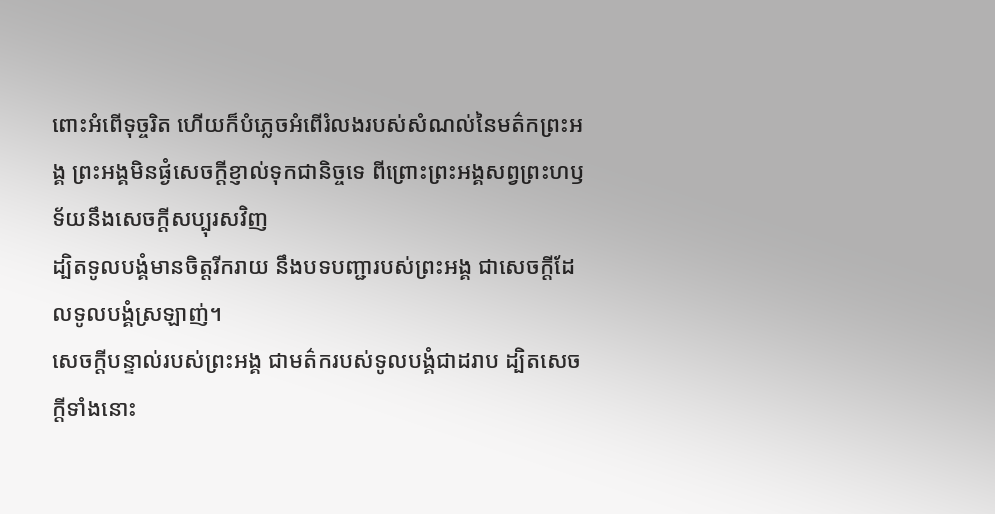ពោះអំពើទុច្ចរិត ហើយក៏បំភ្លេចអំពើរំលងរបស់សំណល់នៃមត៌កព្រះអង្គ ព្រះអង្គមិនផ្ងំសេចក្ដីខ្ញាល់ទុកជានិច្ចទេ ពីព្រោះព្រះអង្គសព្វព្រះហឫទ័យនឹងសេចក្ដីសប្បុរសវិញ
ដ្បិតទូលបង្គំមានចិត្តរីករាយ នឹងបទបញ្ជារបស់ព្រះអង្គ ជាសេចក្ដីដែលទូលបង្គំស្រឡាញ់។
សេចក្ដីបន្ទាល់របស់ព្រះអង្គ ជាមត៌ករបស់ទូលបង្គំជាដរាប ដ្បិតសេចក្ដីទាំងនោះ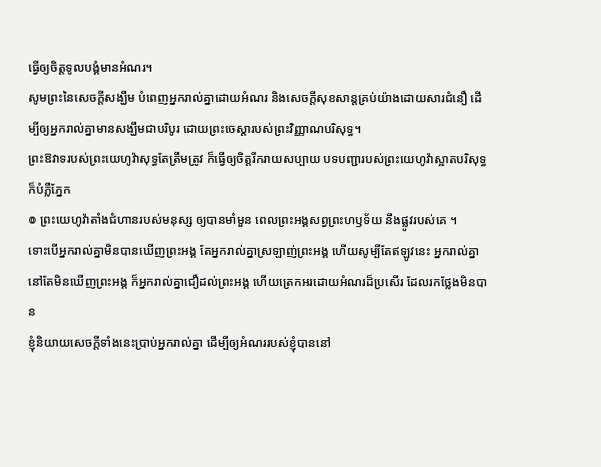ធ្វើឲ្យចិត្តទូលបង្គំមានអំណរ។
សូមព្រះនៃសេចក្តីសង្ឃឹម បំពេញអ្នករាល់គ្នាដោយអំណរ និងសេចក្តីសុខសាន្តគ្រប់យ៉ាងដោយសារជំនឿ ដើម្បីឲ្យអ្នករាល់គ្នាមានសង្ឃឹមជាបរិបូរ ដោយព្រះចេស្តារបស់ព្រះវិញ្ញាណបរិសុទ្ធ។
ព្រះឱវាទរបស់ព្រះយេហូវ៉ាសុទ្ធតែត្រឹមត្រូវ ក៏ធ្វើឲ្យចិត្តរីករាយសប្បាយ បទបញ្ជារបស់ព្រះយេហូវ៉ាស្អាតបរិសុទ្ធ ក៏បំភ្លឺភ្នែក
៙ ព្រះយេហូវ៉ាតាំងជំហានរបស់មនុស្ស ឲ្យបានមាំមួន ពេលព្រះអង្គសព្វព្រះហឫទ័យ នឹងផ្លូវរបស់គេ ។
ទោះបើអ្នករាល់គ្នាមិនបានឃើញព្រះអង្គ តែអ្នករាល់គ្នាស្រឡាញ់ព្រះអង្គ ហើយសូម្បីតែឥឡូវនេះ អ្នករាល់គ្នានៅតែមិនឃើញព្រះអង្គ ក៏អ្នករាល់គ្នាជឿដល់ព្រះអង្គ ហើយត្រេកអរដោយអំណរដ៏ប្រសើរ ដែលរកថ្លែងមិនបាន
ខ្ញុំនិយាយសេចក្តីទាំងនេះប្រាប់អ្នករាល់គ្នា ដើម្បីឲ្យអំណររបស់ខ្ញុំបាននៅ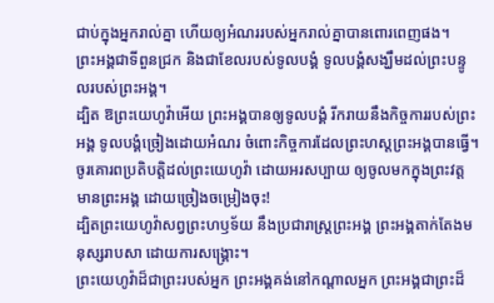ជាប់ក្នុងអ្នករាល់គ្នា ហើយឲ្យអំណររបស់អ្នករាល់គ្នាបានពោរពេញផង។
ព្រះអង្គជាទីពួនជ្រក និងជាខែលរបស់ទូលបង្គំ ទូលបង្គំសង្ឃឹមដល់ព្រះបន្ទូលរបស់ព្រះអង្គ។
ដ្បិត ឱព្រះយេហូវ៉ាអើយ ព្រះអង្គបានឲ្យទូលបង្គំ រីករាយនឹងកិច្ចការរបស់ព្រះអង្គ ទូលបង្គំច្រៀងដោយអំណរ ចំពោះកិច្ចការដែលព្រះហស្តព្រះអង្គបានធ្វើ។
ចូរគោរពប្រតិបត្តិដល់ព្រះយេហូវ៉ា ដោយអរសប្បាយ ឲ្យចូលមកក្នុងព្រះវត្តមានព្រះអង្គ ដោយច្រៀងចម្រៀងចុះ!
ដ្បិតព្រះយេហូវ៉ាសព្វព្រះហឫទ័យ នឹងប្រជារាស្ត្រព្រះអង្គ ព្រះអង្គតាក់តែងមនុស្សរាបសា ដោយការសង្គ្រោះ។
ព្រះយេហូវ៉ាដ៏ជាព្រះរបស់អ្នក ព្រះអង្គគង់នៅកណ្ដាលអ្នក ព្រះអង្គជាព្រះដ៏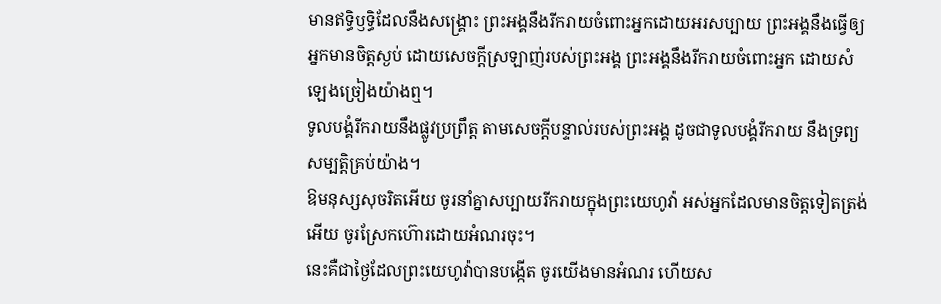មានឥទ្ធិឫទ្ធិដែលនឹងសង្គ្រោះ ព្រះអង្គនឹងរីករាយចំពោះអ្នកដោយអរសប្បាយ ព្រះអង្គនឹងធ្វើឲ្យអ្នកមានចិត្តស្ងប់ ដោយសេចក្ដីស្រឡាញ់របស់ព្រះអង្គ ព្រះអង្គនឹងរីករាយចំពោះអ្នក ដោយសំឡេងច្រៀងយ៉ាងឮ។
ទូលបង្គំរីករាយនឹងផ្លូវប្រព្រឹត្ត តាមសេចក្ដីបន្ទាល់របស់ព្រះអង្គ ដូចជាទូលបង្គំរីករាយ នឹងទ្រព្យសម្បត្តិគ្រប់យ៉ាង។
ឱមនុស្សសុចរិតអើយ ចូរនាំគ្នាសប្បាយរីករាយក្នុងព្រះយេហូវ៉ា អស់អ្នកដែលមានចិត្តទៀតត្រង់អើយ ចូរស្រែកហ៊ោរដោយអំណរចុះ។
នេះគឺជាថ្ងៃដែលព្រះយេហូវ៉ាបានបង្កើត ចូរយើងមានអំណរ ហើយស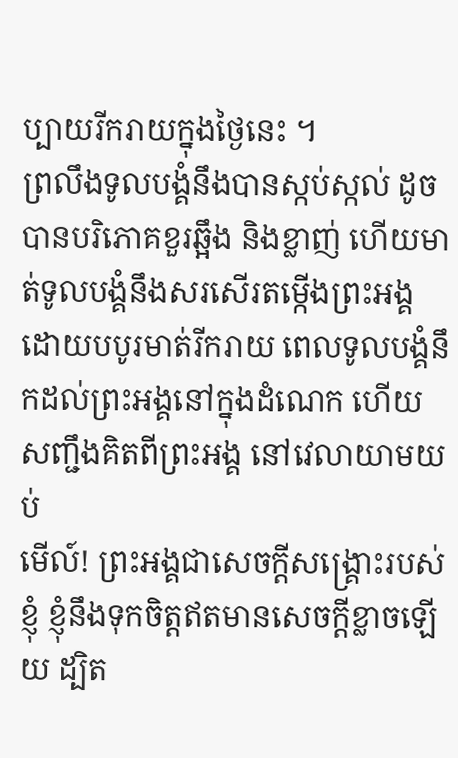ប្បាយរីករាយក្នុងថ្ងៃនេះ ។
ព្រលឹងទូលបង្គំនឹងបានស្កប់ស្កល់ ដូចបានបរិភោគខួរឆ្អឹង និងខ្លាញ់ ហើយមាត់ទូលបង្គំនឹងសរសើរតម្កើងព្រះអង្គ ដោយបបូរមាត់រីករាយ ពេលទូលបង្គំនឹកដល់ព្រះអង្គនៅក្នុងដំណេក ហើយសញ្ជឹងគិតពីព្រះអង្គ នៅវេលាយាមយប់
មើល៍! ព្រះអង្គជាសេចក្ដីសង្គ្រោះរបស់ខ្ញុំ ខ្ញុំនឹងទុកចិត្តឥតមានសេចក្ដីខ្លាចឡើយ ដ្បិត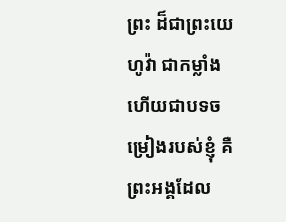ព្រះ ដ៏ជាព្រះយេហូវ៉ា ជាកម្លាំង ហើយជាបទចម្រៀងរបស់ខ្ញុំ គឺព្រះអង្គដែល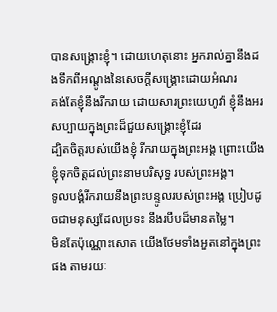បានសង្គ្រោះខ្ញុំ។ ដោយហេតុនោះ អ្នករាល់គ្នានឹងដងទឹកពីអណ្តូងនៃសេចក្ដីសង្គ្រោះដោយអំណរ
គង់តែខ្ញុំនឹងរីករាយ ដោយសារព្រះយេហូវ៉ា ខ្ញុំនឹងអរសប្បាយក្នុងព្រះដ៏ជួយសង្គ្រោះខ្ញុំដែរ
ដ្បិតចិត្តរបស់យើងខ្ញុំ រីករាយក្នុងព្រះអង្គ ព្រោះយើងខ្ញុំទុកចិត្តដល់ព្រះនាមបរិសុទ្ធ របស់ព្រះអង្គ។
ទូលបង្គំរីករាយនឹងព្រះបន្ទូលរបស់ព្រះអង្គ ប្រៀបដូចជាមនុស្សដែលប្រទះ នឹងរបឹបដ៏មានតម្លៃ។
មិនតែប៉ុណ្ណោះសោត យើងថែមទាំងអួតនៅក្នុងព្រះផង តាមរយៈ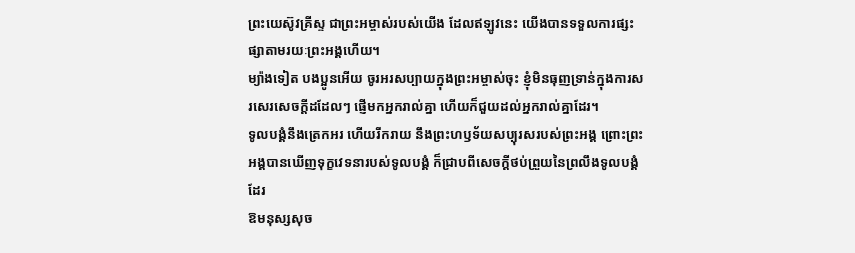ព្រះយេស៊ូវគ្រីស្ទ ជាព្រះអម្ចាស់របស់យើង ដែលឥឡូវនេះ យើងបានទទួលការផ្សះផ្សាតាមរយៈព្រះអង្គហើយ។
ម្យ៉ាងទៀត បងប្អូនអើយ ចូរអរសប្បាយក្នុងព្រះអម្ចាស់ចុះ ខ្ញុំមិនធុញទ្រាន់ក្នុងការសរសេរសេចក្ដីដដែលៗ ផ្ញើមកអ្នករាល់គ្នា ហើយក៏ជួយដល់អ្នករាល់គ្នាដែរ។
ទូលបង្គំនឹងត្រេកអរ ហើយរីករាយ នឹងព្រះហឫទ័យសប្បុរសរបស់ព្រះអង្គ ព្រោះព្រះអង្គបានឃើញទុក្ខវេទនារបស់ទូលបង្គំ ក៏ជ្រាបពីសេចក្ដីថប់ព្រួយនៃព្រលឹងទូលបង្គំដែរ
ឱមនុស្សសុច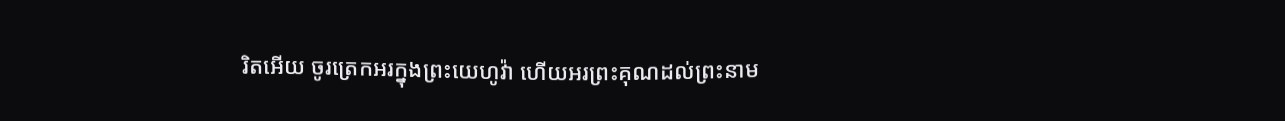រិតអើយ ចូរត្រេកអរក្នុងព្រះយេហូវ៉ា ហើយអរព្រះគុណដល់ព្រះនាម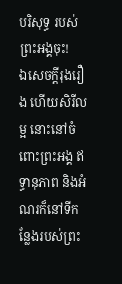បរិសុទ្ធ របស់ព្រះអង្គចុះ!
ឯសេចក្ដីរុងរឿង ហើយសិរីលម្អ នោះនៅចំពោះព្រះអង្គ ឥទ្ធានុភាព និងអំណរក៏នៅទីកន្លែងរបស់ព្រះ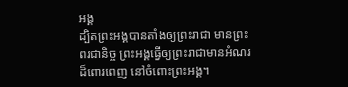អង្គ
ដ្បិតព្រះអង្គបានតាំងឲ្យព្រះរាជា មានព្រះពរជានិច្ច ព្រះអង្គធ្វើឲ្យព្រះរាជាមានអំណរដ៏ពោរពេញ នៅចំពោះព្រះអង្គ។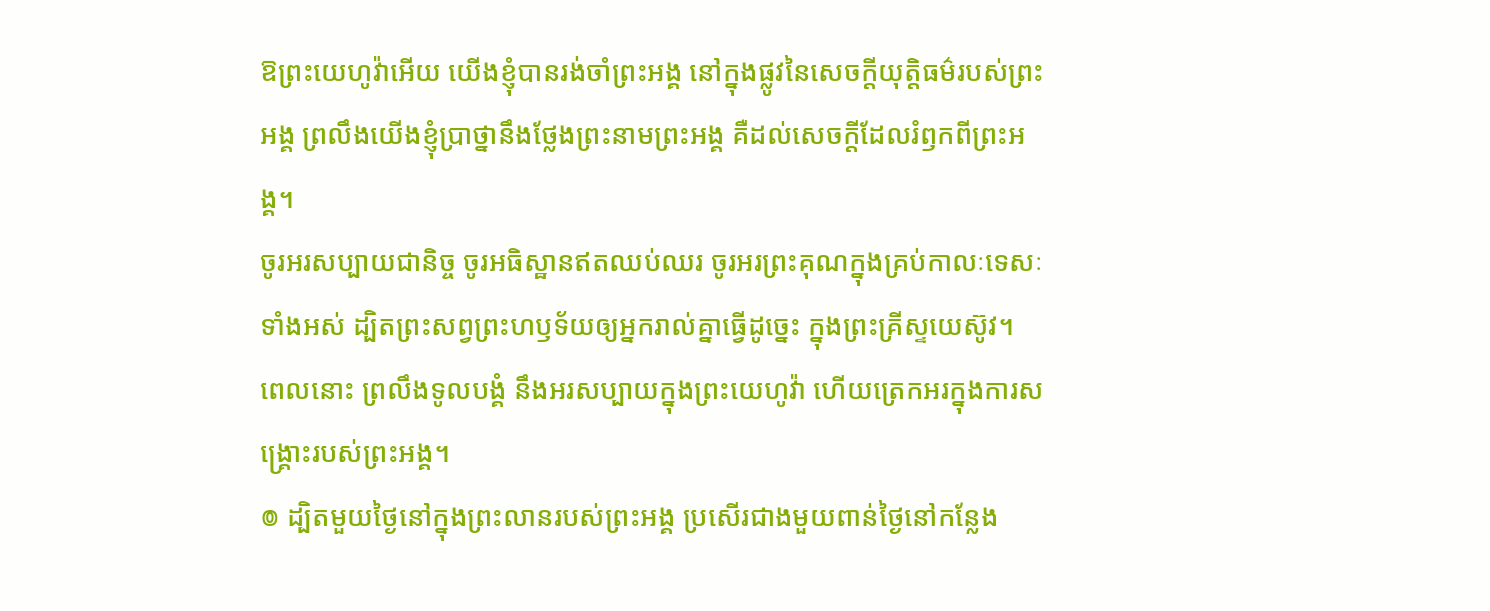ឱព្រះយេហូវ៉ាអើយ យើងខ្ញុំបានរង់ចាំព្រះអង្គ នៅក្នុងផ្លូវនៃសេចក្ដីយុត្តិធម៌របស់ព្រះអង្គ ព្រលឹងយើងខ្ញុំប្រាថ្នានឹងថ្លែងព្រះនាមព្រះអង្គ គឺដល់សេចក្ដីដែលរំឭកពីព្រះអង្គ។
ចូរអរសប្បាយជានិច្ច ចូរអធិស្ឋានឥតឈប់ឈរ ចូរអរព្រះគុណក្នុងគ្រប់កាលៈទេសៈទាំងអស់ ដ្បិតព្រះសព្វព្រះហឫទ័យឲ្យអ្នករាល់គ្នាធ្វើដូច្នេះ ក្នុងព្រះគ្រីស្ទយេស៊ូវ។
ពេលនោះ ព្រលឹងទូលបង្គំ នឹងអរសប្បាយក្នុងព្រះយេហូវ៉ា ហើយត្រេកអរក្នុងការសង្គ្រោះរបស់ព្រះអង្គ។
៙ ដ្បិតមួយថ្ងៃនៅក្នុងព្រះលានរបស់ព្រះអង្គ ប្រសើរជាងមួយពាន់ថ្ងៃនៅកន្លែង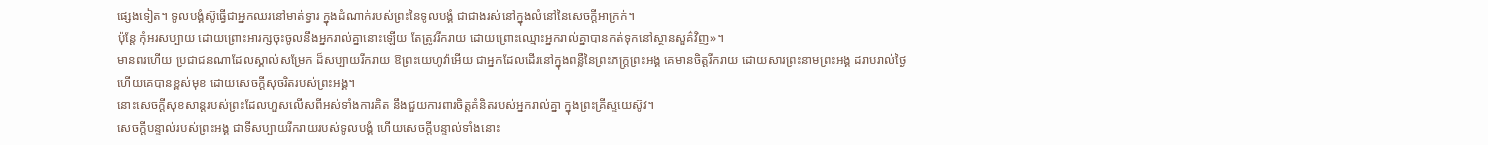ផ្សេងទៀត។ ទូលបង្គំស៊ូធ្វើជាអ្នកឈរនៅមាត់ទ្វារ ក្នុងដំណាក់របស់ព្រះនៃទូលបង្គំ ជាជាងរស់នៅក្នុងលំនៅនៃសេចក្ដីអាក្រក់។
ប៉ុន្តែ កុំអរសប្បាយ ដោយព្រោះអារក្សចុះចូលនឹងអ្នករាល់គ្នានោះឡើយ តែត្រូវរីករាយ ដោយព្រោះឈ្មោះអ្នករាល់គ្នាបានកត់ទុកនៅស្ថានសួគ៌វិញ»។
មានពរហើយ ប្រជាជនណាដែលស្គាល់សម្រែក ដ៏សប្បាយរីករាយ ឱព្រះយេហូវ៉ាអើយ ជាអ្នកដែលដើរនៅក្នុងពន្លឺនៃព្រះភក្ត្រព្រះអង្គ គេមានចិត្តរីករាយ ដោយសារព្រះនាមព្រះអង្គ ដរាបរាល់ថ្ងៃ ហើយគេបានខ្ពស់មុខ ដោយសេចក្ដីសុចរិតរបស់ព្រះអង្គ។
នោះសេចក្ដីសុខសាន្តរបស់ព្រះដែលហួសលើសពីអស់ទាំងការគិត នឹងជួយការពារចិត្តគំនិតរបស់អ្នករាល់គ្នា ក្នុងព្រះគ្រីស្ទយេស៊ូវ។
សេចក្ដីបន្ទាល់របស់ព្រះអង្គ ជាទីសប្បាយរីករាយរបស់ទូលបង្គំ ហើយសេចក្ដីបន្ទាល់ទាំងនោះ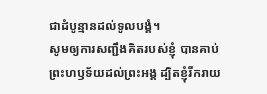ជាដំបូន្មានដល់ទូលបង្គំ។
សូមឲ្យការសញ្ជឹងគិតរបស់ខ្ញុំ បានគាប់ព្រះហឫទ័យដល់ព្រះអង្គ ដ្បិតខ្ញុំរីករាយ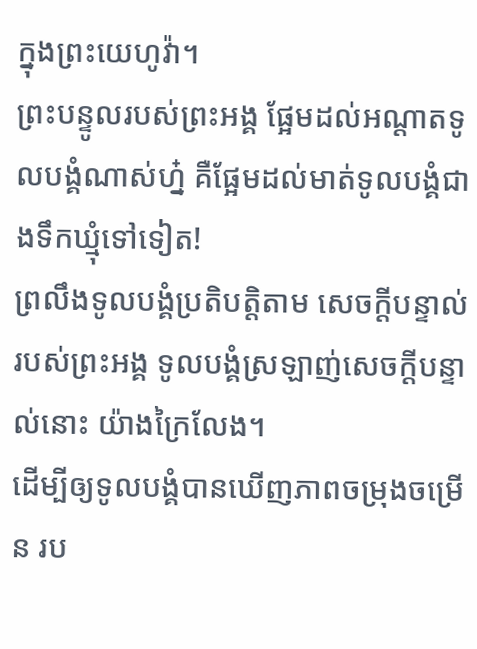ក្នុងព្រះយេហូវ៉ា។
ព្រះបន្ទូលរបស់ព្រះអង្គ ផ្អែមដល់អណ្ដាតទូលបង្គំណាស់ហ្ន៎ គឺផ្អែមដល់មាត់ទូលបង្គំជាងទឹកឃ្មុំទៅទៀត!
ព្រលឹងទូលបង្គំប្រតិបត្តិតាម សេចក្ដីបន្ទាល់របស់ព្រះអង្គ ទូលបង្គំស្រឡាញ់សេចក្ដីបន្ទាល់នោះ យ៉ាងក្រៃលែង។
ដើម្បីឲ្យទូលបង្គំបានឃើញភាពចម្រុងចម្រើន រប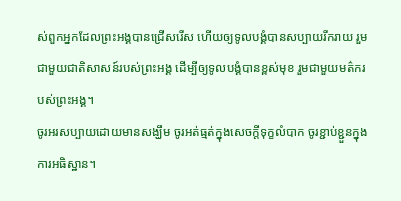ស់ពួកអ្នកដែលព្រះអង្គបានជ្រើសរើស ហើយឲ្យទូលបង្គំបានសប្បាយរីករាយ រួមជាមួយជាតិសាសន៍របស់ព្រះអង្គ ដើម្បីឲ្យទូលបង្គំបានខ្ពស់មុខ រួមជាមួយមត៌ករបស់ព្រះអង្គ។
ចូរអរសប្បាយដោយមានសង្ឃឹម ចូរអត់ធ្មត់ក្នុងសេចក្តីទុក្ខលំបាក ចូរខ្ជាប់ខ្ជួនក្នុងការអធិស្ឋាន។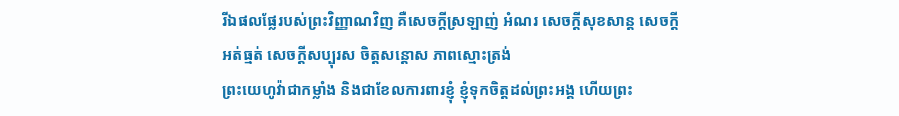រីឯផលផ្លែរបស់ព្រះវិញ្ញាណវិញ គឺសេចក្ដីស្រឡាញ់ អំណរ សេចក្ដីសុខសាន្ត សេចក្ដីអត់ធ្មត់ សេចក្ដីសប្បុរស ចិត្តសន្ដោស ភាពស្មោះត្រង់
ព្រះយេហូវ៉ាជាកម្លាំង និងជាខែលការពារខ្ញុំ ខ្ញុំទុកចិត្តដល់ព្រះអង្គ ហើយព្រះ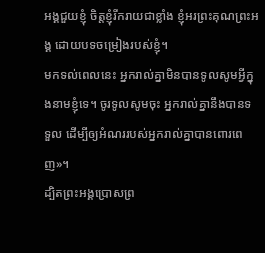អង្គជួយខ្ញុំ ចិត្តខ្ញុំរីករាយជាខ្លាំង ខ្ញុំអរព្រះគុណព្រះអង្គ ដោយបទចម្រៀងរបស់ខ្ញុំ។
មកទល់ពេលនេះ អ្នករាល់គ្នាមិនបានទូលសូមអ្វីក្នុងនាមខ្ញុំទេ។ ចូរទូលសូមចុះ អ្នករាល់គ្នានឹងបានទទួល ដើម្បីឲ្យអំណររបស់អ្នករាល់គ្នាបានពោរពេញ»។
ដ្បិតព្រះអង្គប្រោសព្រ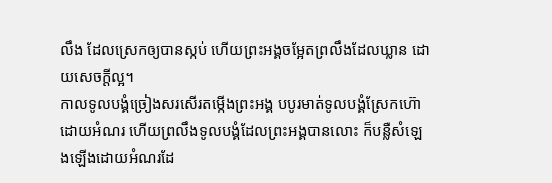លឹង ដែលស្រេកឲ្យបានស្កប់ ហើយព្រះអង្គចម្អែតព្រលឹងដែលឃ្លាន ដោយសេចក្ដីល្អ។
កាលទូលបង្គំច្រៀងសរសើរតម្កើងព្រះអង្គ បបូរមាត់ទូលបង្គំស្រែកហ៊ោដោយអំណរ ហើយព្រលឹងទូលបង្គំដែលព្រះអង្គបានលោះ ក៏បន្លឺសំឡេងឡើងដោយអំណរដែ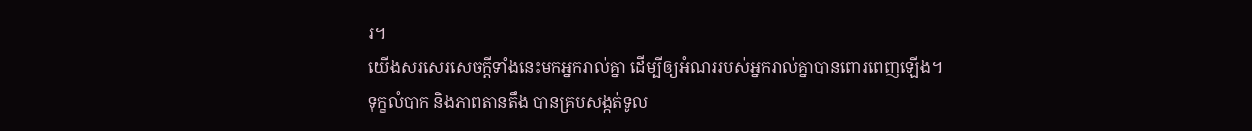រ។
យើងសរសេរសេចក្ដីទាំងនេះមកអ្នករាល់គ្នា ដើម្បីឲ្យអំណររបស់អ្នករាល់គ្នាបានពោរពេញឡើង។
ទុក្ខលំបាក និងភាពតានតឹង បានគ្របសង្កត់ទូល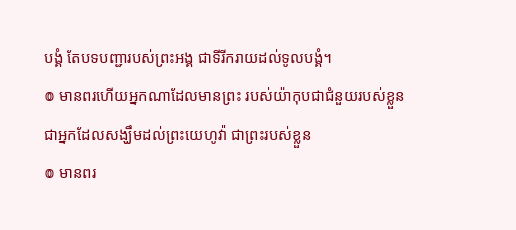បង្គំ តែបទបញ្ជារបស់ព្រះអង្គ ជាទីរីករាយដល់ទូលបង្គំ។
៙ មានពរហើយអ្នកណាដែលមានព្រះ របស់យ៉ាកុបជាជំនួយរបស់ខ្លួន ជាអ្នកដែលសង្ឃឹមដល់ព្រះយេហូវ៉ា ជាព្រះរបស់ខ្លួន
៙ មានពរ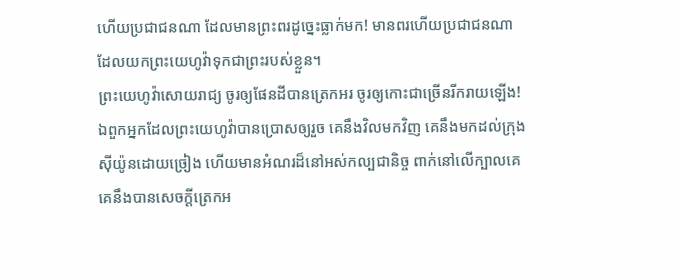ហើយប្រជាជនណា ដែលមានព្រះពរដូច្នេះធ្លាក់មក! មានពរហើយប្រជាជនណា ដែលយកព្រះយេហូវ៉ាទុកជាព្រះរបស់ខ្លួន។
ព្រះយេហូវ៉ាសោយរាជ្យ ចូរឲ្យផែនដីបានត្រេកអរ ចូរឲ្យកោះជាច្រើនរីករាយឡើង!
ឯពួកអ្នកដែលព្រះយេហូវ៉ាបានប្រោសឲ្យរួច គេនឹងវិលមកវិញ គេនឹងមកដល់ក្រុងស៊ីយ៉ូនដោយច្រៀង ហើយមានអំណរដ៏នៅអស់កល្បជានិច្ច ពាក់នៅលើក្បាលគេ គេនឹងបានសេចក្ដីត្រេកអ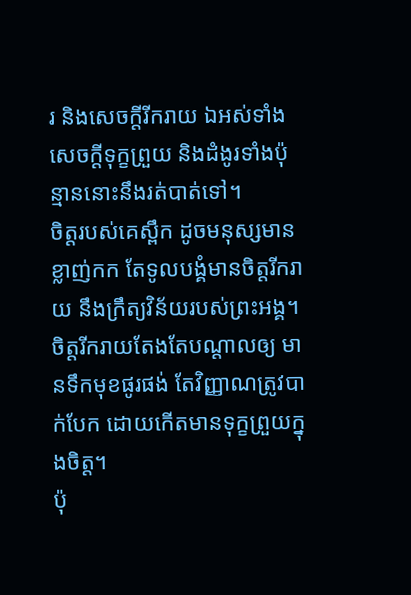រ និងសេចក្ដីរីករាយ ឯអស់ទាំងសេចក្ដីទុក្ខព្រួយ និងដំងូរទាំងប៉ុន្មាននោះនឹងរត់បាត់ទៅ។
ចិត្តរបស់គេស្ពឹក ដូចមនុស្សមានខ្លាញ់កក តែទូលបង្គំមានចិត្តរីករាយ នឹងក្រឹត្យវិន័យរបស់ព្រះអង្គ។
ចិត្តរីករាយតែងតែបណ្ដាលឲ្យ មានទឹកមុខផូរផង់ តែវិញ្ញាណត្រូវបាក់បែក ដោយកើតមានទុក្ខព្រួយក្នុងចិត្ត។
ប៉ុ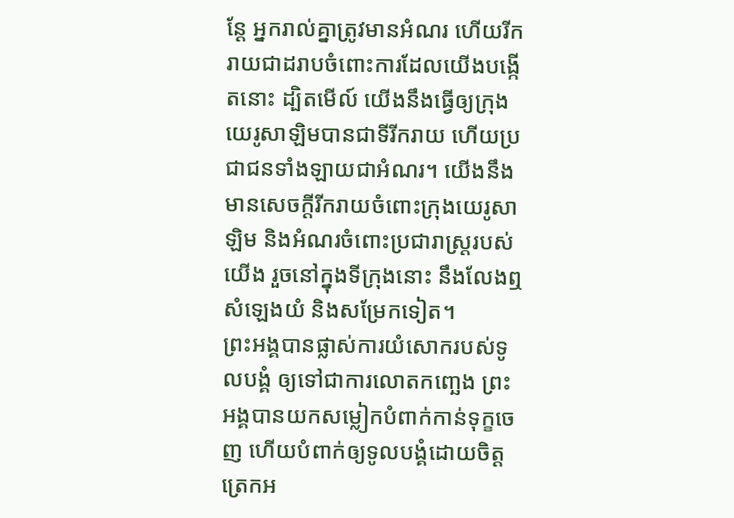ន្តែ អ្នករាល់គ្នាត្រូវមានអំណរ ហើយរីករាយជាដរាបចំពោះការដែលយើងបង្កើតនោះ ដ្បិតមើល៍ យើងនឹងធ្វើឲ្យក្រុងយេរូសាឡិមបានជាទីរីករាយ ហើយប្រជាជនទាំងឡាយជាអំណរ។ យើងនឹងមានសេចក្ដីរីករាយចំពោះក្រុងយេរូសាឡិម និងអំណរចំពោះប្រជារាស្ត្ររបស់យើង រួចនៅក្នុងទីក្រុងនោះ នឹងលែងឮសំឡេងយំ និងសម្រែកទៀត។
ព្រះអង្គបានផ្លាស់ការយំសោករបស់ទូលបង្គំ ឲ្យទៅជាការលោតកញ្ឆេង ព្រះអង្គបានយកសម្លៀកបំពាក់កាន់ទុក្ខចេញ ហើយបំពាក់ឲ្យទូលបង្គំដោយចិត្តត្រេកអ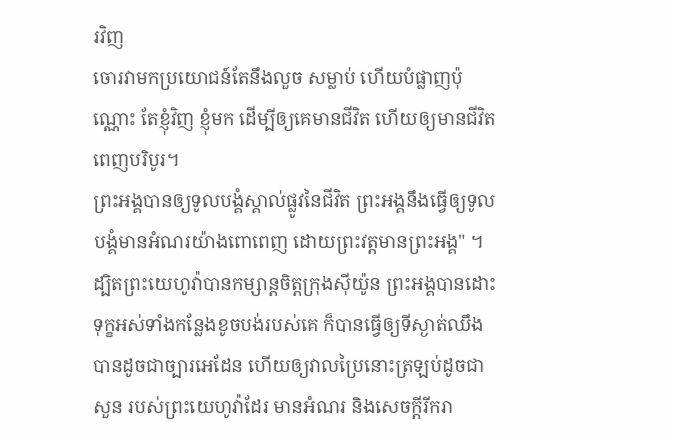រវិញ
ចោរវាមកប្រយោជន៍តែនឹងលួច សម្លាប់ ហើយបំផ្លាញប៉ុណ្ណោះ តែខ្ញុំវិញ ខ្ញុំមក ដើម្បីឲ្យគេមានជីវិត ហើយឲ្យមានជីវិតពេញបរិបូរ។
ព្រះអង្គបានឲ្យទូលបង្គំស្គាល់ផ្លូវនៃជីវិត ព្រះអង្គនឹងធ្វើឲ្យទូលបង្គំមានអំណរយ៉ាងពោពេញ ដោយព្រះវត្តមានព្រះអង្គ" ។
ដ្បិតព្រះយេហូវ៉ាបានកម្សាន្តចិត្តក្រុងស៊ីយ៉ូន ព្រះអង្គបានដោះទុក្ខអស់ទាំងកន្លែងខូចបង់របស់គេ ក៏បានធ្វើឲ្យទីស្ងាត់ឈឹង បានដូចជាច្បារអេដែន ហើយឲ្យវាលប្រៃនោះត្រឡប់ដូចជាសួន របស់ព្រះយេហូវ៉ាដែរ មានអំណរ និងសេចក្ដីរីករា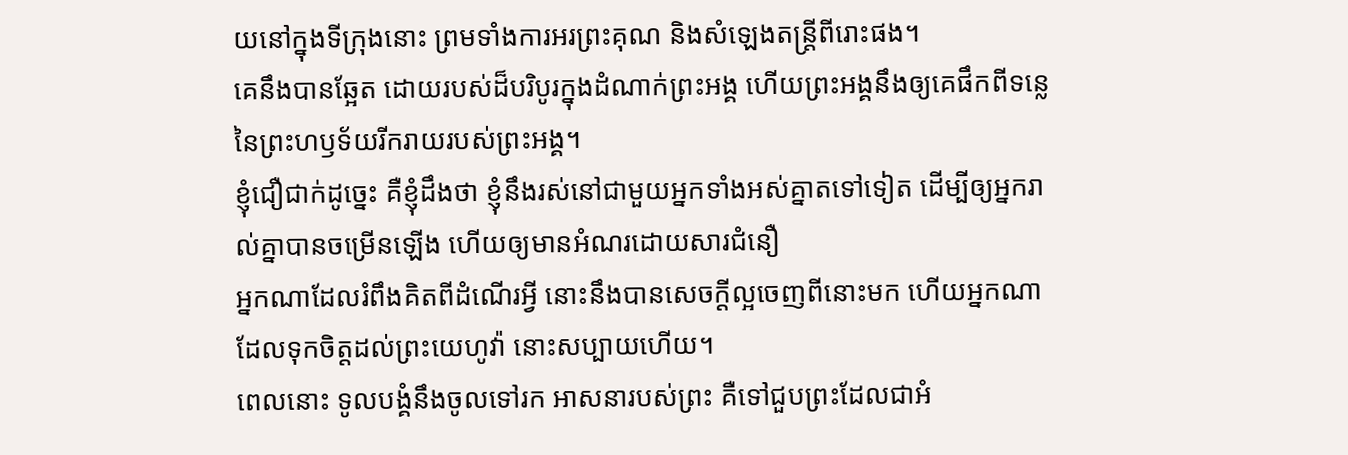យនៅក្នុងទីក្រុងនោះ ព្រមទាំងការអរព្រះគុណ និងសំឡេងតន្ត្រីពីរោះផង។
គេនឹងបានឆ្អែត ដោយរបស់ដ៏បរិបូរក្នុងដំណាក់ព្រះអង្គ ហើយព្រះអង្គនឹងឲ្យគេផឹកពីទន្លេ នៃព្រះហឫទ័យរីករាយរបស់ព្រះអង្គ។
ខ្ញុំជឿជាក់ដូច្នេះ គឺខ្ញុំដឹងថា ខ្ញុំនឹងរស់នៅជាមួយអ្នកទាំងអស់គ្នាតទៅទៀត ដើម្បីឲ្យអ្នករាល់គ្នាបានចម្រើនឡើង ហើយឲ្យមានអំណរដោយសារជំនឿ
អ្នកណាដែលរំពឹងគិតពីដំណើរអ្វី នោះនឹងបានសេចក្ដីល្អចេញពីនោះមក ហើយអ្នកណាដែលទុកចិត្តដល់ព្រះយេហូវ៉ា នោះសប្បាយហើយ។
ពេលនោះ ទូលបង្គំនឹងចូលទៅរក អាសនារបស់ព្រះ គឺទៅជួបព្រះដែលជាអំ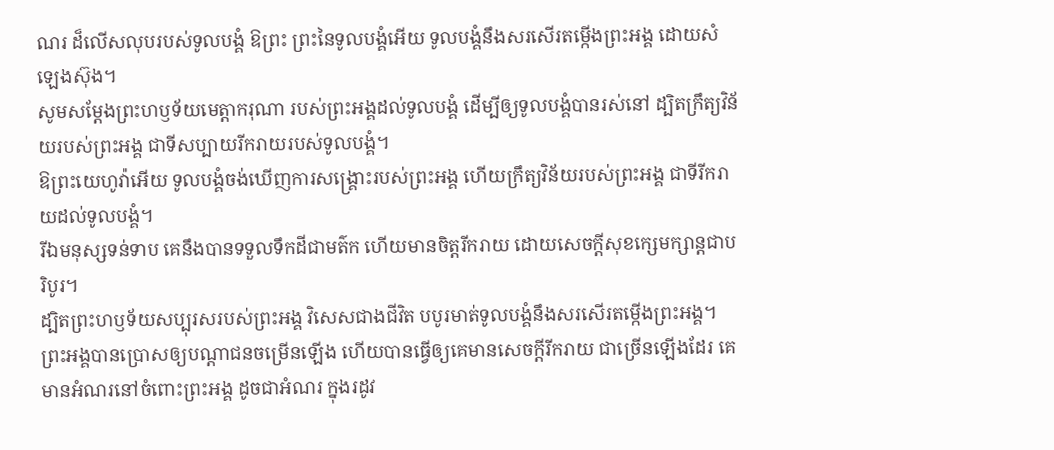ណរ ដ៏លើសលុបរបស់ទូលបង្គំ ឱព្រះ ព្រះនៃទូលបង្គំអើយ ទូលបង្គំនឹងសរសើរតម្កើងព្រះអង្គ ដោយសំឡេងស៊ុង។
សូមសម្ដែងព្រះហឫទ័យមេត្តាករុណា របស់ព្រះអង្គដល់ទូលបង្គំ ដើម្បីឲ្យទូលបង្គំបានរស់នៅ ដ្បិតក្រឹត្យវិន័យរបស់ព្រះអង្គ ជាទីសប្បាយរីករាយរបស់ទូលបង្គំ។
ឱព្រះយេហូវ៉ាអើយ ទូលបង្គំចង់ឃើញការសង្គ្រោះរបស់ព្រះអង្គ ហើយក្រឹត្យវិន័យរបស់ព្រះអង្គ ជាទីរីករាយដល់ទូលបង្គំ។
រីឯមនុស្សទន់ទាប គេនឹងបានទទួលទឹកដីជាមត៌ក ហើយមានចិត្តរីករាយ ដោយសេចក្ដីសុខក្សេមក្សាន្តជាបរិបូរ។
ដ្បិតព្រះហឫទ័យសប្បុរសរបស់ព្រះអង្គ វិសេសជាងជីវិត បបូរមាត់ទូលបង្គំនឹងសរសើរតម្កើងព្រះអង្គ។
ព្រះអង្គបានប្រោសឲ្យបណ្ដាជនចម្រើនឡើង ហើយបានធ្វើឲ្យគេមានសេចក្ដីរីករាយ ជាច្រើនឡើងដែរ គេមានអំណរនៅចំពោះព្រះអង្គ ដូចជាអំណរ ក្នុងរដូវ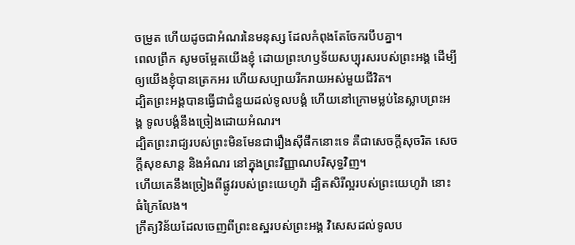ចម្រូត ហើយដូចជាអំណរនៃមនុស្ស ដែលកំពុងតែចែករបឹបគ្នា។
ពេលព្រឹក សូមចម្អែតយើងខ្ញុំ ដោយព្រះហឫទ័យសប្បុរសរបស់ព្រះអង្គ ដើម្បីឲ្យយើងខ្ញុំបានត្រេកអរ ហើយសប្បាយរីករាយអស់មួយជីវិត។
ដ្បិតព្រះអង្គបានធ្វើជាជំនួយដល់ទូលបង្គំ ហើយនៅក្រោមម្លប់នៃស្លាបព្រះអង្គ ទូលបង្គំនឹងច្រៀងដោយអំណរ។
ដ្បិតព្រះរាជ្យរបស់ព្រះមិនមែនជារឿងស៊ីផឹកនោះទេ គឺជាសេចក្តីសុចរិត សេចក្តីសុខសាន្ត និងអំណរ នៅក្នុងព្រះវិញ្ញាណបរិសុទ្ធវិញ។
ហើយគេនឹងច្រៀងពីផ្លូវរបស់ព្រះយេហូវ៉ា ដ្បិតសិរីល្អរបស់ព្រះយេហូវ៉ា នោះធំក្រៃលែង។
ក្រឹត្យវិន័យដែលចេញពីព្រះឧស្ឋរបស់ព្រះអង្គ វិសេសដល់ទូលប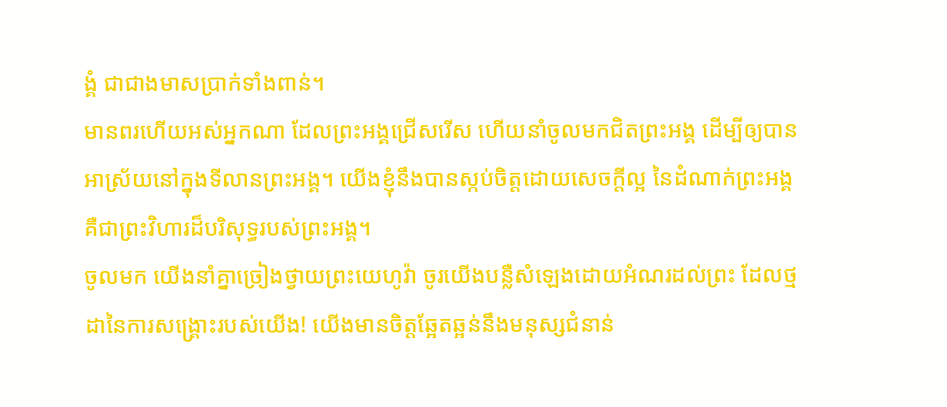ង្គំ ជាជាងមាសប្រាក់ទាំងពាន់។
មានពរហើយអស់អ្នកណា ដែលព្រះអង្គជ្រើសរើស ហើយនាំចូលមកជិតព្រះអង្គ ដើម្បីឲ្យបានអាស្រ័យនៅក្នុងទីលានព្រះអង្គ។ យើងខ្ញុំនឹងបានស្កប់ចិត្តដោយសេចក្ដីល្អ នៃដំណាក់ព្រះអង្គ គឺជាព្រះវិហារដ៏បរិសុទ្ធរបស់ព្រះអង្គ។
ចូលមក យើងនាំគ្នាច្រៀងថ្វាយព្រះយេហូវ៉ា ចូរយើងបន្លឺសំឡេងដោយអំណរដល់ព្រះ ដែលថ្មដានៃការសង្គ្រោះរបស់យើង! យើងមានចិត្តឆ្អែតឆ្អន់នឹងមនុស្សជំនាន់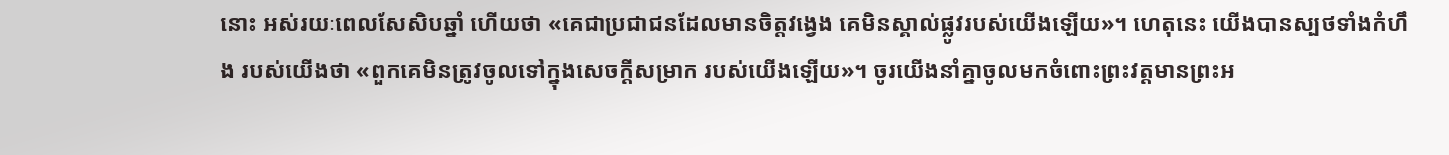នោះ អស់រយៈពេលសែសិបឆ្នាំ ហើយថា «គេជាប្រជាជនដែលមានចិត្តវង្វេង គេមិនស្គាល់ផ្លូវរបស់យើងឡើយ»។ ហេតុនេះ យើងបានស្បថទាំងកំហឹង របស់យើងថា «ពួកគេមិនត្រូវចូលទៅក្នុងសេចក្ដីសម្រាក របស់យើងឡើយ»។ ចូរយើងនាំគ្នាចូលមកចំពោះព្រះវត្តមានព្រះអ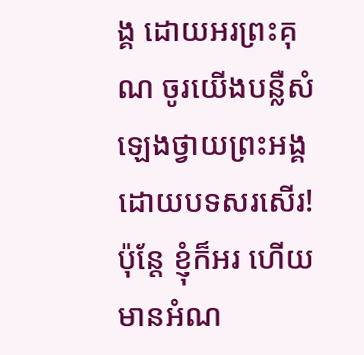ង្គ ដោយអរព្រះគុណ ចូរយើងបន្លឺសំឡេងថ្វាយព្រះអង្គ ដោយបទសរសើរ!
ប៉ុន្តែ ខ្ញុំក៏អរ ហើយមានអំណ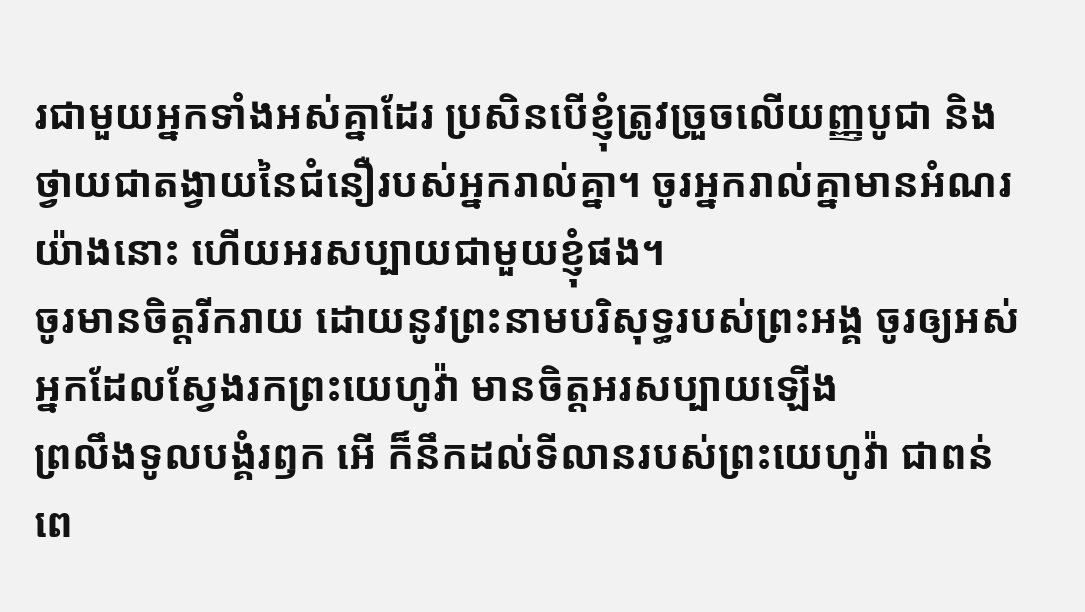រជាមួយអ្នកទាំងអស់គ្នាដែរ ប្រសិនបើខ្ញុំត្រូវច្រួចលើយញ្ញបូជា និងថ្វាយជាតង្វាយនៃជំនឿរបស់អ្នករាល់គ្នា។ ចូរអ្នករាល់គ្នាមានអំណរយ៉ាងនោះ ហើយអរសប្បាយជាមួយខ្ញុំផង។
ចូរមានចិត្តរីករាយ ដោយនូវព្រះនាមបរិសុទ្ធរបស់ព្រះអង្គ ចូរឲ្យអស់អ្នកដែលស្វែងរកព្រះយេហូវ៉ា មានចិត្តអរសប្បាយឡើង
ព្រលឹងទូលបង្គំរឭក អើ ក៏នឹកដល់ទីលានរបស់ព្រះយេហូវ៉ា ជាពន់ពេ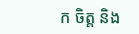ក ចិត្ត និង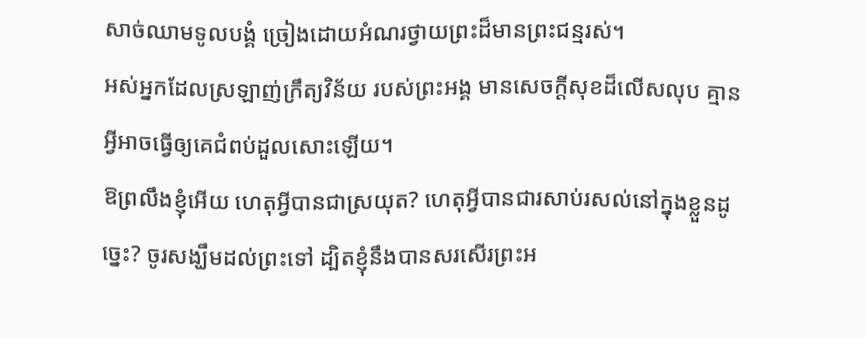សាច់ឈាមទូលបង្គំ ច្រៀងដោយអំណរថ្វាយព្រះដ៏មានព្រះជន្មរស់។
អស់អ្នកដែលស្រឡាញ់ក្រឹត្យវិន័យ របស់ព្រះអង្គ មានសេចក្ដីសុខដ៏លើសលុប គ្មានអ្វីអាចធ្វើឲ្យគេជំពប់ដួលសោះឡើយ។
ឱព្រលឹងខ្ញុំអើយ ហេតុអ្វីបានជាស្រយុត? ហេតុអ្វីបានជារសាប់រសល់នៅក្នុងខ្លួនដូច្នេះ? ចូរសង្ឃឹមដល់ព្រះទៅ ដ្បិតខ្ញុំនឹងបានសរសើរព្រះអ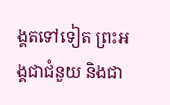ង្គតទៅទៀត ព្រះអង្គជាជំនួយ និងជា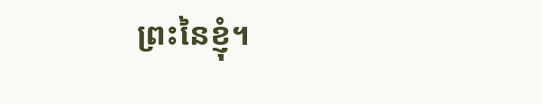ព្រះនៃខ្ញុំ។